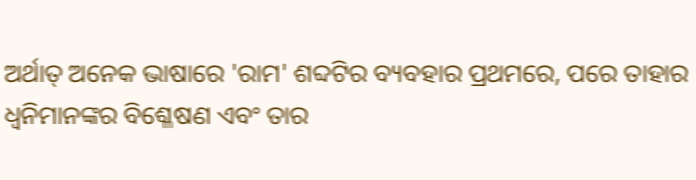ଅର୍ଥାତ୍ ଅନେକ ଭାଷାରେ 'ରାମ' ଶବ୍ଦଟିର ବ୍ୟବହାର ପ୍ରଥମରେ, ପରେ ତାହାର ଧ୍ୱନିମାନଙ୍କର ବିଶ୍ଳେଷଣ ଏବଂ ତାର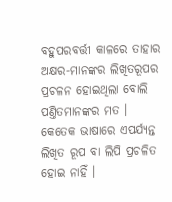ବହୁପରବର୍ତ୍ତୀ କାଳରେ ତାହାର ଅକ୍ଷର-ମାନଙ୍କର ଲିଖିତରୂପର ପ୍ରଚଳନ ହୋଇଥିଲା ବୋଲି ପଣ୍ତିତମାନଙ୍କର ମତ । କେତେକ ଭାଷାରେ ଏପର୍ଯ୍ୟନ୍ତ ଲିଖିତ ରୂପ ବା ଲିପି ପ୍ରଚଳିତ ହୋଇ ନାହିଁ ।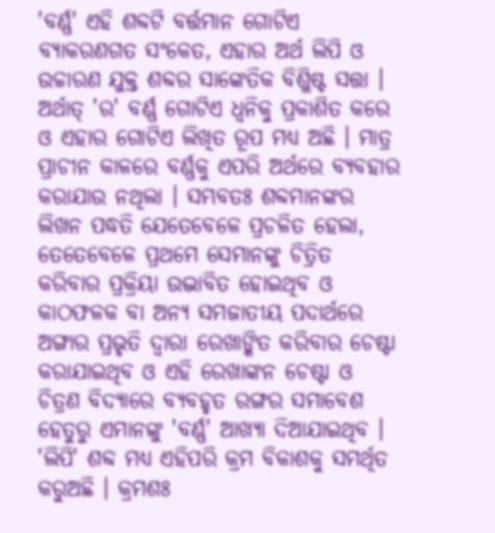'ବର୍ଣ୍ଣ' ଏହି ଶବ୍ଦଟି ବର୍ତ୍ତମାନ ଗୋଟିଏ ବ୍ୟାକରଣଗତ ସଂକେତ, ଏହାର ଅର୍ଥ ଲିପି ଓ ଉଚ୍ଚାରଣ ଯୁକ୍ତ ଶବ୍ଦର ସାଙ୍କେତିକ ବିଶ୍ଳିଷ୍ଟ ସତ୍ତା । ଅର୍ଥାତ୍ 'ର' ବର୍ଣ୍ଣ ଗୋଟିଏ ଧ୍ୱନିକୁ ପ୍ରକାଶିତ କରେ ଓ ଏହାର ଗୋଟିଏ ଲିଖିତ ରୂପ ମଧ୍ୟ ଅଛି । ମାତ୍ର ପ୍ରାଚୀନ କାଳରେ ବର୍ଣ୍ଣକୁ ଏପରି ଅର୍ଥରେ ବ୍ୟବହାର କରାଯାଉ ନଥିଲା । ସମ୍ଭବତଃ ଶବ୍ଦମାନଙ୍କର ଲିଖନ ପଦ୍ଧତି ଯେତେବେଳେ ପ୍ରଚଳିତ ହେଲା, ତେତେବେଳେ ପ୍ରଥମେ ସେମାନଙ୍କୁ ଚିତ୍ରିତ କରିବାର ପ୍ରକ୍ରିୟା ଉଦ୍ଭାବିତ ହୋଇଥିବ ଓ କାଠଫଳକ ବା ଅନ୍ୟ ସମଜାତୀୟ ପଦାର୍ଥରେ ଅଙ୍ଗାର ପ୍ରଭୃତି ଦ୍ୱାରା ରେଖାଙ୍କିତ କରିବାର ଚେଷ୍ଟା କରାଯାଇଥିବ ଓ ଏହି ରେଖାଙ୍କନ ଚେଷ୍ଟା ଓ ଚିତ୍ରଣ ବିଦ୍ୟାରେ ବ୍ୟବହୃତ ରଙ୍ଗର ସମାବେଶ ହେତୁରୁ ଏମାନଙ୍କୁ 'ବର୍ଣ୍ଣ' ଆଖ୍ୟା ଦିଆଯାଇଥିବ । 'ଲିପି' ଶବ୍ଦ ମଧ୍ୟ ଏହିପରି କ୍ରମ ବିକାଶକୁ ସମର୍ଥିତ କରୁଅଛି । କ୍ରମଶଃ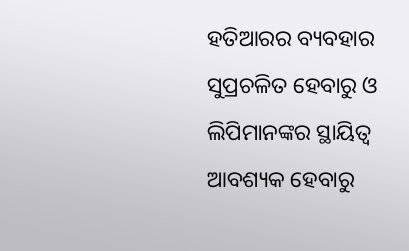ହତିଆରର ବ୍ୟବହାର ସୁପ୍ରଚଳିତ ହେବାରୁ ଓ ଲିପିମାନଙ୍କର ସ୍ଥାୟିତ୍ୱ ଆବଶ୍ୟକ ହେବାରୁ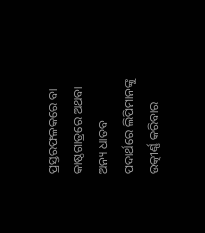ପ୍ରସ୍ତରଫଳକରେ ବା କାଷ୍ଠଗାତ୍ରରେ ଅଥବା ଅନ୍ୟ ଧାତବ ପଦାର୍ଥରେ ଲିପିମାନଙ୍କୁ ଉତ୍କୀର୍ଣ୍ଣ କରିବାର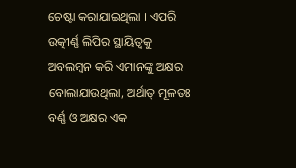ଚେଷ୍ଟା କରାଯାଇଥିଲା । ଏପରି ଉତ୍କୀର୍ଣ୍ଣ ଲିପିର ସ୍ଥାୟିତ୍ୱକୁ ଅବଲମ୍ବନ କରି ଏମାନଙ୍କୁ ଅକ୍ଷର ବୋଲାଯାଉଥିଲା, ଅର୍ଥାତ୍ ମୂଳତଃ ବର୍ଣ୍ଣ ଓ ଅକ୍ଷର ଏକ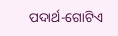ପଦାର୍ଥ-ଗୋଟିଏ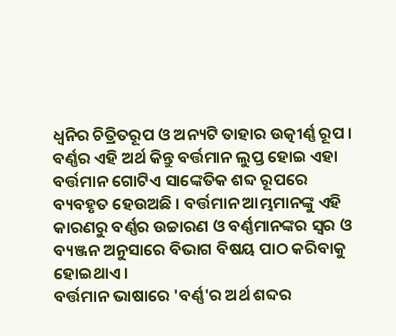ଧ୍ୱନିର ଚିତ୍ରିତରୂପ ଓ ଅନ୍ୟଟି ତାହାର ଉତ୍କୀର୍ଣ୍ଣ ରୂପ । ବର୍ଣ୍ଣର ଏହି ଅର୍ଥ କିନ୍ତୁ ବର୍ତ୍ତମାନ ଲୁପ୍ତ ହୋଇ ଏହା ବର୍ତ୍ତମାନ ଗୋଟିଏ ସାଙ୍କେତିକ ଶବ୍ଦ ରୂପରେ ବ୍ୟବହୃତ ହେଉଅଛି । ବର୍ତ୍ତମାନ ଆମ୍ଭମାନଙ୍କୁ ଏହି କାରଣରୁ ବର୍ଣ୍ଣର ଉଚ୍ଚାରଣ ଓ ବର୍ଣ୍ଣମାନଙ୍କର ସ୍ୱର ଓ ବ୍ୟଞ୍ଜନ ଅନୁସାରେ ବିଭାଗ ବିଷୟ ପାଠ କରିବାକୁ ହୋଇଥାଏ ।
ବର୍ତ୍ତମାନ ଭାଷାରେ 'ବର୍ଣ୍ଣ'ର ଅର୍ଥ ଶବ୍ଦର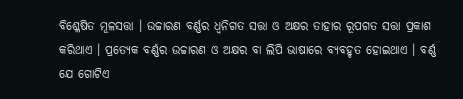ବିଶ୍ଳେଷିତ ମୂଳସତ୍ତା । ଉଚ୍ଚାରଣ ବର୍ଣ୍ଣର ଧ୍ୱନିଗତ ସତ୍ତା ଓ ଅକ୍ଷର ତାହାର ରୂପଗତ ସତ୍ତା ପ୍ରକାଶ କରିଥାଏ । ପ୍ରତ୍ୟେକ ବର୍ଣ୍ଣର ଉଚ୍ଚାରଣ ଓ ଅକ୍ଷର ବା ଲିପି ଭାଷାରେ ବ୍ୟବହୃତ ହୋଇଥାଏ । ବର୍ଣ୍ଣ ଯେ ଗୋଟିଏ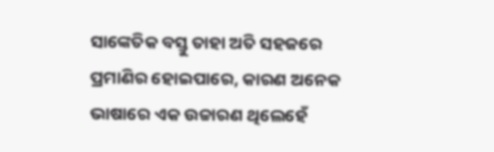ସାଙ୍କେତିକ ବସ୍ତୁ ତାହା ଅତି ସହଜରେ ପ୍ରମାଣିର ହୋଇପାରେ, କାରଣ ଅନେକ ଭାଷାରେ ଏକ ଉଚ୍ଚାରଣ ଥିଲେହେଁ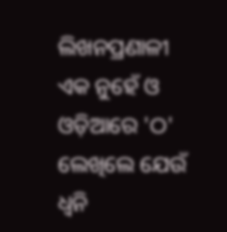ଲିଖନପ୍ରଣାଳୀ ଏକ ନୁହେଁ ଓ ଓଡ଼ିଆରେ 'ଠ' ଲେଖିଲେ ଯେଉଁ ଧ୍ୱନି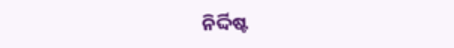ନିର୍ଦ୍ଦିଷ୍ଟ